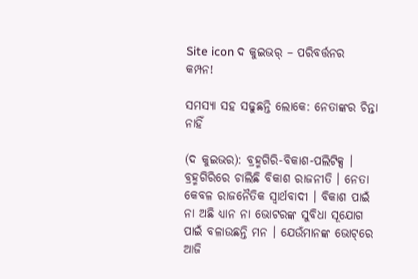Site icon ଦ କୁଇଭର୍ – ପରିବର୍ତ୍ତନର କମ୍ପନ!

ସମସ୍ୟା ସହ ସଢୁଛନ୍ତି ଲୋକେ: ନେତାଙ୍କର ଚିନ୍ତା ନାହିଁ

(ଦ କୁଇଭର): ବ୍ରହ୍ମଗିରି-ବିକାଶ-ପଲିଟିକ୍ସ । ବ୍ରହ୍ମଗିରିରେ ଚାଲିଛି ବିକାଶ ରାଜନୀତି । ନେତା କେବଳ ରାଜନୈତିକ ସ୍ୱାର୍ଥବାଦୀ । ବିକାଶ ପାଇଁ ନା ଅଛି ଧ୍ୟାନ ନା ଭୋଟରଙ୍କ ସୁବିଧା ସୂଯୋଗ ପାଇଁ ବଳାଉଛନ୍ତି ମନ । ଯେଉଁମାନଙ୍କ ଭୋଟ୍‌ରେ ଆଜି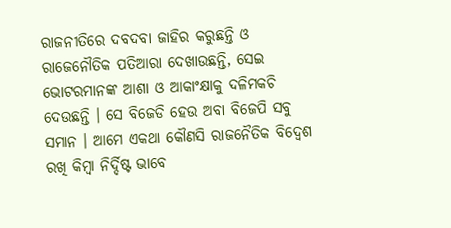ରାଜନୀତିରେ ଦବଦବା ଜାହିର କରୁଛନ୍ତି ଓ ରାଜେନୌତିକ ପତିଆରା ଦେଖାଉଛନ୍ତି, ସେଇ ଭୋଟରମାନଙ୍କ ଆଶା ଓ ଆକାଂକ୍ଷାକୁ ଦଳିମକଚି ଦେଉଛନ୍ତି । ସେ ବିଜେଡି ହେଉ ଅବା ବିଜେପି ସବୁ ସମାନ । ଆମେ ଏକଥା କୌଣସି ରାଜନୈତିକ ବିଦ୍ୱେଶ ରଖି କିମ୍ବା ନିର୍ଦ୍ଦିଷ୍ଟ ଭାବେ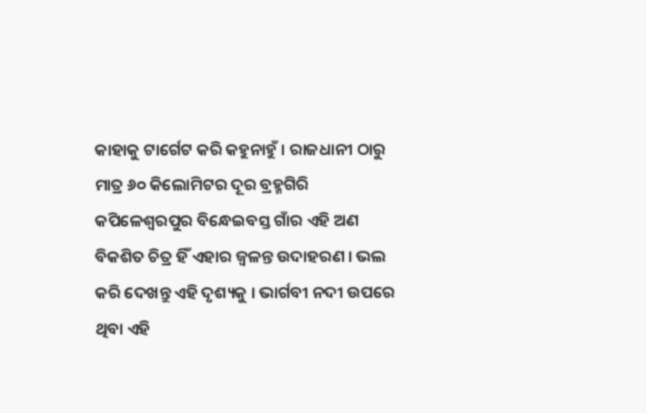କାହାକୁ ଟାର୍ଗେଟ କରି କହୁନାହୁଁ । ରାଜଧାନୀ ଠାରୁ ମାତ୍ର ୬୦ କିଲୋମିଟର ଦୂର ବ୍ରହ୍ମଗିରି କପିଳେଶ୍ୱରପୁର ବିନ୍ଧେଇବସ୍ତ ଗାଁର ଏହି ଅଣ ବିକଶିତ ଚିତ୍ର ହିଁ ଏହାର ଜ୍ୱଳନ୍ତ ଉଦାହରଣ । ଭଲ କରି ଦେଖନ୍ତୁ ଏହି ଦୃଶ୍ୟକୁ । ଭାର୍ଗବୀ ନଦୀ ଉପରେ ଥିବା ଏହି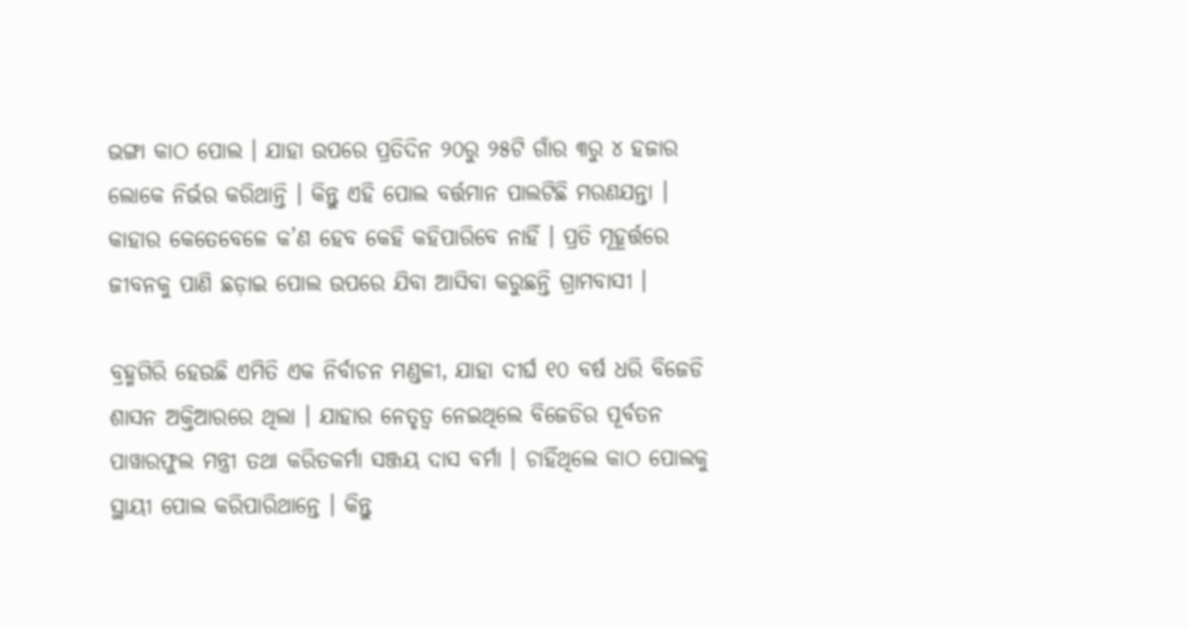ଭଙ୍ଗା କାଠ ପୋଲ । ଯାହା ଉପରେ ପ୍ରତିଦିନ ୨୦ରୁ ୨୫ଟି ଗାଁର ୩ରୁ ୪ ହଜାର ଲୋକେ ନିର୍ଭର କରିଥାନ୍ତି । କିନ୍ତୁ ଏହି ପୋଲ ବର୍ତ୍ତମାନ ପାଲଟିଛି ମରଣଯନ୍ତା । କାହାର କେତେବେଳେ କ’ଣ ହେବ କେହି କହିପାରିବେ ନାହିଁ । ପ୍ରତି ମୂହୂର୍ତ୍ତରେ ଜୀବନକୁ ପାଣି ଛଡ଼ାଇ ପୋଲ ଉପରେ ଯିବା ଆସିବା କରୁଛନ୍ତି ଗ୍ରାମବାସୀ ।

ବ୍ରହ୍ମଗିରି ହେଉଛି ଏମିତି ଏକ ନିର୍ବାଚନ ମଣ୍ଡଳୀ, ଯାହା ଦୀର୍ଘ ୧୦ ବର୍ଷ ଧରି ବିଜେଡି ଶାସନ ଅକ୍ତିଆରରେ ଥିଲା । ଯାହାର ନେତୃତ୍ୱ ନେଇଥିଲେ ବିଜେଡିର ପୂର୍ବତନ ପାୱାରଫୁଲ ମନ୍ତ୍ରୀ ତଥା କରିତକର୍ମା ସଞ୍ଜୟ ଦାସ ବର୍ମା । ଚାହିଁଥିଲେ କାଠ ପୋଲକୁ ସ୍ଥାୟୀ ପୋଲ କରିପାରିଥାନ୍ତେ । କିନ୍ତୁ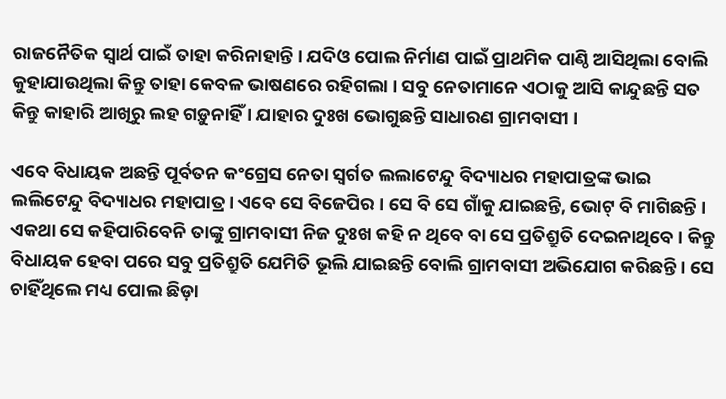ରାଜନୈତିକ ସ୍ୱାର୍ଥ ପାଇଁ ତାହା କରିନାହାନ୍ତି । ଯଦିଓ ପୋଲ ନିର୍ମାଣ ପାଇଁ ପ୍ରାଥମିକ ପାଣ୍ଠି ଆସିଥିଲା ବୋଲି କୁହାଯାଉଥିଲା କିନ୍ତୁ ତାହା କେବଳ ଭାଷଣରେ ରହିଗଲା । ସବୁ ନେତାମାନେ ଏଠାକୁ ଆସି କାନ୍ଦୁଛନ୍ତି ସତ କିନ୍ତୁ କାହାରି ଆଖିରୁ ଲହ ଗଡ଼ୁନାହିଁ । ଯାହାର ଦୁଃଖ ଭୋଗୁଛନ୍ତି ସାଧାରଣ ଗ୍ରାମବାସୀ ।

ଏବେ ବିଧାୟକ ଅଛନ୍ତି ପୂର୍ବତନ କଂଗ୍ରେସ ନେତା ସ୍ୱର୍ଗତ ଲଲାଟେନ୍ଦୁ ବିଦ୍ୟାଧର ମହାପାତ୍ରଙ୍କ ଭାଇ ଲଲିଟେନ୍ଦୁ ବିଦ୍ୟାଧର ମହାପାତ୍ର । ଏବେ ସେ ବିଜେପିର । ସେ ବି ସେ ଗାଁକୁ ଯାଇଛନ୍ତି, ଭୋଟ୍ ବି ମାଗିଛନ୍ତି । ଏକଥା ସେ କହିପାରିବେନି ତାଙ୍କୁ ଗ୍ରାମବାସୀ ନିଜ ଦୁଃଖ କହି ନ ଥିବେ ବା ସେ ପ୍ରତିଶ୍ରୁତି ଦେଇନାଥିବେ । କିନ୍ତୁ ବିଧାୟକ ହେବା ପରେ ସବୁ ପ୍ରତିଶ୍ରୁତି ଯେମିତି ଭୂଲି ଯାଇଛନ୍ତି ବୋଲି ଗ୍ରାମବାସୀ ଅଭିଯୋଗ କରିଛନ୍ତି । ସେ ଚାହିଁଥିଲେ ମଧ୍ୟ ପୋଲ ଛିଡ଼ା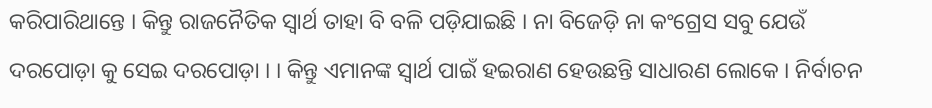କରିପାରିଥାନ୍ତେ । କିନ୍ତୁ ରାଜନୈତିକ ସ୍ୱାର୍ଥ ତାହା ବି ବଳି ପଡ଼ିଯାଇଛି । ନା ବିଜେଡ଼ି ନା କଂଗ୍ରେସ ସବୁ ଯେଉଁ ଦରପୋଡ଼ା କୁ ସେଇ ଦରପୋଡ଼ା । । କିନ୍ତୁ ଏମାନଙ୍କ ସ୍ୱାର୍ଥ ପାଇଁ ହଇରାଣ ହେଉଛନ୍ତି ସାଧାରଣ ଲୋକେ । ନିର୍ବାଚନ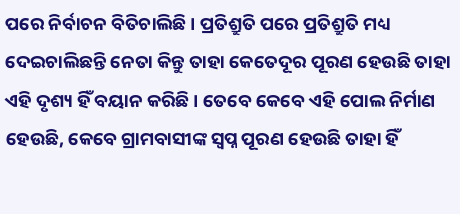ପରେ ନିର୍ବାଚନ ବିତିଚାଲିଛି । ପ୍ରତିଶ୍ରୁତି ପରେ ପ୍ରତିଶ୍ରୁତି ମଧ୍ୟ ଦେଇଚାଲିଛନ୍ତି ନେତା କିନ୍ତୁ ତାହା କେତେଦୂର ପୂରଣ ହେଉଛି ତାହା ଏହି ଦୃଶ୍ୟ ହିଁ ବୟାନ କରିଛି । ତେବେ କେବେ ଏହି ପୋଲ ନିର୍ମାଣ ହେଉଛି, କେବେ ଗ୍ରାମବାସୀଙ୍କ ସ୍ୱପ୍ନ ପୂରଣ ହେଉଛି ତାହା ହିଁ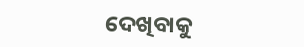ଦେଖିବାକୁ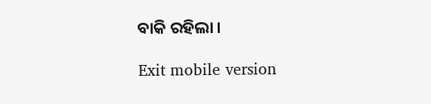ବାକି ରହିଲା ।

Exit mobile version